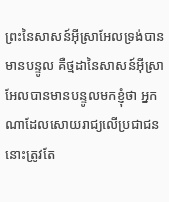ព្រះនៃសាសន៍អ៊ីស្រាអែលទ្រង់បានមានបន្ទូល គឺថ្មដានៃសាសន៍អ៊ីស្រាអែលបានមានបន្ទូលមកខ្ញុំថា អ្នកណាដែលសោយរាជ្យលើប្រជាជន នោះត្រូវតែ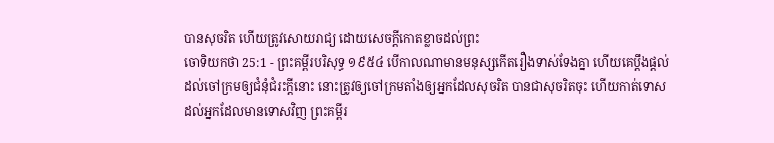បានសុចរិត ហើយត្រូវសោយរាជ្យ ដោយសេចក្ដីកោតខ្លាចដល់ព្រះ
ចោទិយកថា 25:1 - ព្រះគម្ពីរបរិសុទ្ធ ១៩៥៤ បើកាលណាមានមនុស្សកើតរឿងទាស់ទែងគ្នា ហើយគេប្តឹងផ្តល់ដល់ចៅក្រមឲ្យជំនុំជំរះក្តីនោះ នោះត្រូវឲ្យចៅក្រមតាំងឲ្យអ្នកដែលសុចរិត បានជាសុចរិតចុះ ហើយកាត់ទោសដល់អ្នកដែលមានទោសវិញ ព្រះគម្ពីរ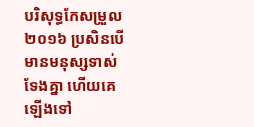បរិសុទ្ធកែសម្រួល ២០១៦ ប្រសិនបើមានមនុស្សទាស់ទែងគ្នា ហើយគេឡើងទៅ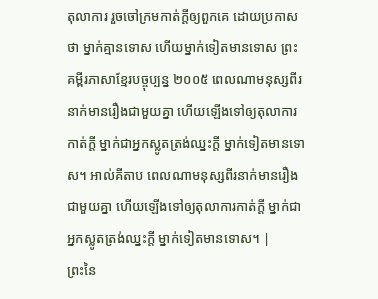តុលាការ រួចចៅក្រមកាត់ក្តីឲ្យពួកគេ ដោយប្រកាសថា ម្នាក់គ្មានទោស ហើយម្នាក់ទៀតមានទោស ព្រះគម្ពីរភាសាខ្មែរបច្ចុប្បន្ន ២០០៥ ពេលណាមនុស្សពីរនាក់មានរឿងជាមួយគ្នា ហើយឡើងទៅឲ្យតុលាការកាត់ក្ដី ម្នាក់ជាអ្នកស្លូតត្រង់ឈ្នះក្ដី ម្នាក់ទៀតមានទោស។ អាល់គីតាប ពេលណាមនុស្សពីរនាក់មានរឿងជាមួយគ្នា ហើយឡើងទៅឲ្យតុលាការកាត់ក្តី ម្នាក់ជាអ្នកស្លូតត្រង់ឈ្នះក្តី ម្នាក់ទៀតមានទោស។ |
ព្រះនៃ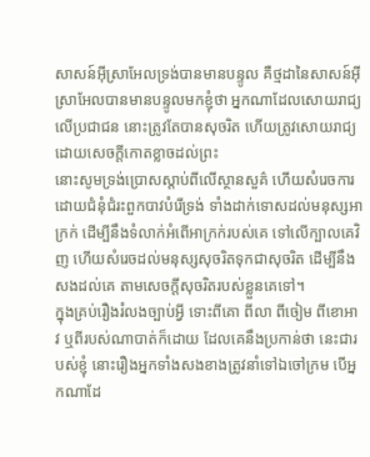សាសន៍អ៊ីស្រាអែលទ្រង់បានមានបន្ទូល គឺថ្មដានៃសាសន៍អ៊ីស្រាអែលបានមានបន្ទូលមកខ្ញុំថា អ្នកណាដែលសោយរាជ្យលើប្រជាជន នោះត្រូវតែបានសុចរិត ហើយត្រូវសោយរាជ្យ ដោយសេចក្ដីកោតខ្លាចដល់ព្រះ
នោះសូមទ្រង់ប្រោសស្តាប់ពីលើស្ថានសួគ៌ ហើយសំរេចការដោយជំនុំជំរះពួកបាវបំរើទ្រង់ ទាំងដាក់ទោសដល់មនុស្សអាក្រក់ ដើម្បីនឹងទំលាក់អំពើអាក្រក់របស់គេ ទៅលើក្បាលគេវិញ ហើយសំរេចដល់មនុស្សសុចរិតទុកជាសុចរិត ដើម្បីនឹងសងដល់គេ តាមសេចក្ដីសុចរិតរបស់ខ្លួនគេទៅ។
ក្នុងគ្រប់រឿងរំលងច្បាប់អ្វី ទោះពីគោ ពីលា ពីចៀម ពីខោអាវ ឬពីរបស់ណាបាត់ក៏ដោយ ដែលគេនឹងប្រកាន់ថា នេះជារបស់ខ្ញុំ នោះរឿងអ្នកទាំងសងខាងត្រូវនាំទៅឯចៅក្រម បើអ្នកណាដែ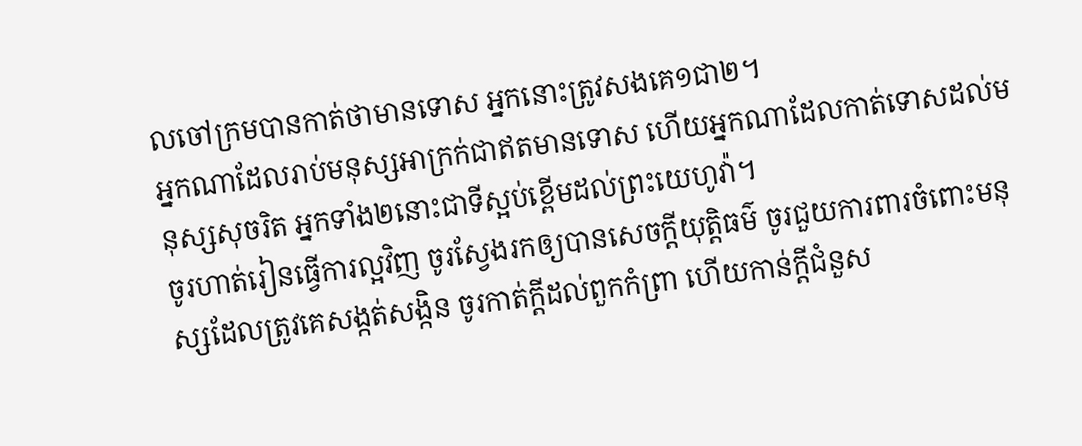លចៅក្រមបានកាត់ថាមានទោស អ្នកនោះត្រូវសងគេ១ជា២។
អ្នកណាដែលរាប់មនុស្សអាក្រក់ជាឥតមានទោស ហើយអ្នកណាដែលកាត់ទោសដល់មនុស្សសុចរិត អ្នកទាំង២នោះជាទីស្អប់ខ្ពើមដល់ព្រះយេហូវ៉ា។
ចូរហាត់រៀនធ្វើការល្អវិញ ចូរស្វែងរកឲ្យបានសេចក្ដីយុត្តិធម៌ ចូរជួយការពារចំពោះមនុស្សដែលត្រូវគេសង្កត់សង្កិន ចូរកាត់ក្តីដល់ពួកកំព្រា ហើយកាន់ក្តីជំនួស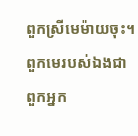ពួកស្រីមេម៉ាយចុះ។
ពួកមេរបស់ឯងជាពួកអ្នក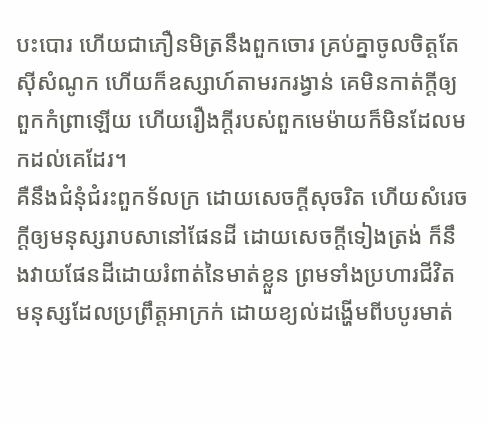បះបោរ ហើយជាភឿនមិត្រនឹងពួកចោរ គ្រប់គ្នាចូលចិត្តតែស៊ីសំណូក ហើយក៏ឧស្សាហ៍តាមរករង្វាន់ គេមិនកាត់ក្តីឲ្យពួកកំព្រាឡើយ ហើយរឿងក្តីរបស់ពួកមេម៉ាយក៏មិនដែលមកដល់គេដែរ។
គឺនឹងជំនុំជំរះពួកទ័លក្រ ដោយសេចក្ដីសុចរិត ហើយសំរេចក្តីឲ្យមនុស្សរាបសានៅផែនដី ដោយសេចក្ដីទៀងត្រង់ ក៏នឹងវាយផែនដីដោយរំពាត់នៃមាត់ខ្លួន ព្រមទាំងប្រហារជីវិតមនុស្សដែលប្រព្រឹត្តអាក្រក់ ដោយខ្យល់ដង្ហើមពីបបូរមាត់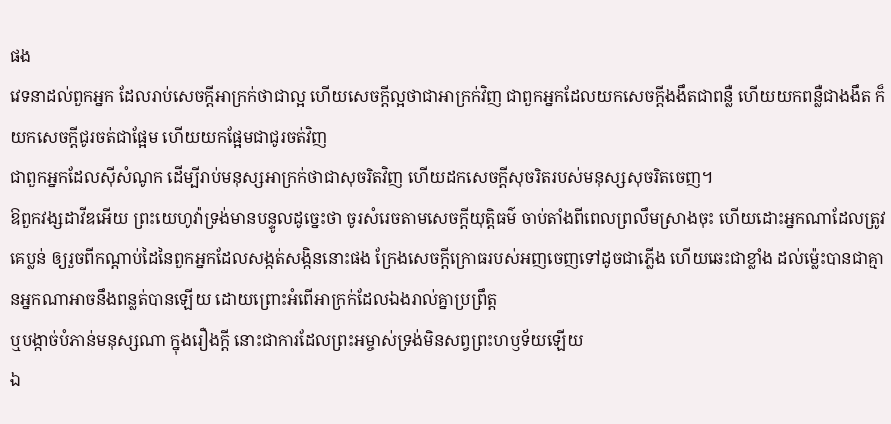ផង
វេទនាដល់ពួកអ្នក ដែលរាប់សេចក្ដីអាក្រក់ថាជាល្អ ហើយសេចក្ដីល្អថាជាអាក្រក់វិញ ជាពួកអ្នកដែលយកសេចក្ដីងងឹតជាពន្លឺ ហើយយកពន្លឺជាងងឹត ក៏យកសេចក្ដីជូរចត់ជាផ្អែម ហើយយកផ្អែមជាជូរចត់វិញ
ជាពួកអ្នកដែលស៊ីសំណូក ដើម្បីរាប់មនុស្សអាក្រក់ថាជាសុចរិតវិញ ហើយដកសេចក្ដីសុចរិតរបស់មនុស្សសុចរិតចេញ។
ឱពួកវង្សដាវីឌអើយ ព្រះយេហូវ៉ាទ្រង់មានបន្ទូលដូច្នេះថា ចូរសំរេចតាមសេចក្ដីយុត្តិធម៌ ចាប់តាំងពីពេលព្រលឹមស្រាងចុះ ហើយដោះអ្នកណាដែលត្រូវគេប្លន់ ឲ្យរួចពីកណ្តាប់ដៃនៃពួកអ្នកដែលសង្កត់សង្កិននោះផង ក្រែងសេចក្ដីក្រោធរបស់អញចេញទៅដូចជាភ្លើង ហើយឆេះជាខ្លាំង ដល់ម៉្លេះបានជាគ្មានអ្នកណាអាចនឹងពន្លត់បានឡើយ ដោយព្រោះអំពើអាក្រក់ដែលឯងរាល់គ្នាប្រព្រឹត្ត
ឬបង្កាច់បំភាន់មនុស្សណា ក្នុងរឿងក្តី នោះជាការដែលព្រះអម្ចាស់ទ្រង់មិនសព្វព្រះហឫទ័យឡើយ
ឯ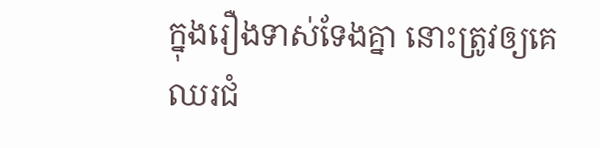ក្នុងរឿងទាស់ទែងគ្នា នោះត្រូវឲ្យគេឈរជំ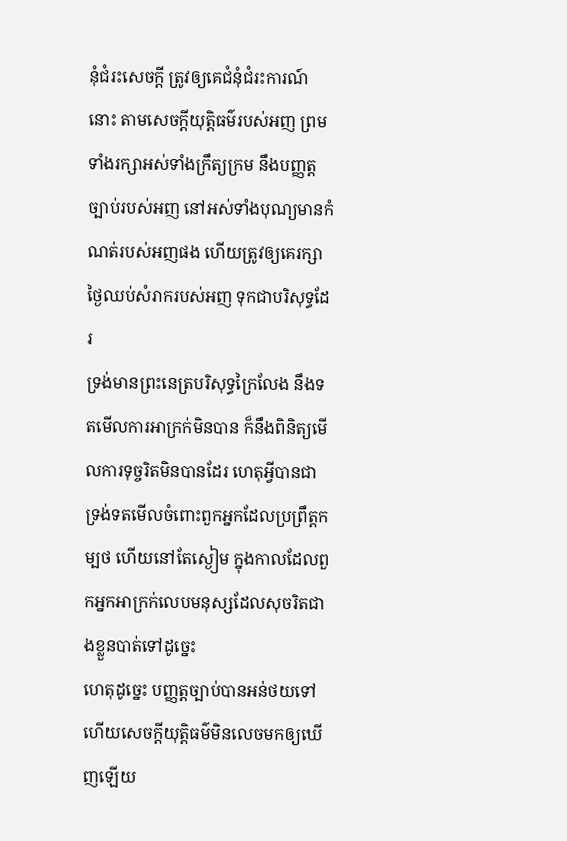នុំជំរះសេចក្ដី ត្រូវឲ្យគេជំនុំជំរះការណ៍នោះ តាមសេចក្ដីយុត្តិធម៌របស់អញ ព្រមទាំងរក្សាអស់ទាំងក្រឹត្យក្រម នឹងបញ្ញត្តច្បាប់របស់អញ នៅអស់ទាំងបុណ្យមានកំណត់របស់អញផង ហើយត្រូវឲ្យគេរក្សាថ្ងៃឈប់សំរាករបស់អញ ទុកជាបរិសុទ្ធដែរ
ទ្រង់មានព្រះនេត្របរិសុទ្ធក្រៃលែង នឹងទតមើលការអាក្រក់មិនបាន ក៏នឹងពិនិត្យមើលការទុច្ចរិតមិនបានដែរ ហេតុអ្វីបានជាទ្រង់ទតមើលចំពោះពួកអ្នកដែលប្រព្រឹត្តកម្បថ ហើយនៅតែស្ងៀម ក្នុងកាលដែលពួកអ្នកអាក្រក់លេបមនុស្សដែលសុចរិតជាងខ្លួនបាត់ទៅដូច្នេះ
ហេតុដូច្នេះ បញ្ញត្តច្បាប់បានអន់ថយទៅ ហើយសេចក្ដីយុត្តិធម៌មិនលេចមកឲ្យឃើញឡើយ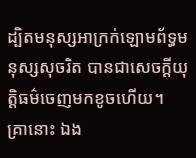ដ្បិតមនុស្សអាក្រក់ឡោមព័ទ្ធមនុស្សសុចរិត បានជាសេចក្ដីយុត្តិធម៌ចេញមកខូចហើយ។
គ្រានោះ ឯង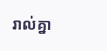រាល់គ្នា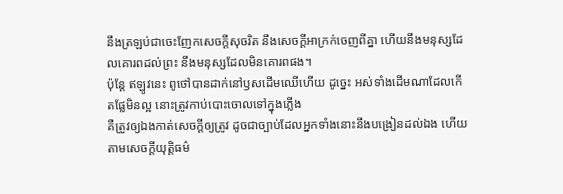នឹងត្រឡប់ជាចេះញែកសេចក្ដីសុចរិត នឹងសេចក្ដីអាក្រក់ចេញពីគ្នា ហើយនឹងមនុស្សដែលគោរពដល់ព្រះ នឹងមនុស្សដែលមិនគោរពផង។
ប៉ុន្តែ ឥឡូវនេះ ពូថៅបានដាក់នៅឫសដើមឈើហើយ ដូច្នេះ អស់ទាំងដើមណាដែលកើតផ្លែមិនល្អ នោះត្រូវកាប់បោះចោលទៅក្នុងភ្លើង
គឺត្រូវឲ្យឯងកាត់សេចក្ដីឲ្យត្រូវ ដូចជាច្បាប់ដែលអ្នកទាំងនោះនឹងបង្រៀនដល់ឯង ហើយតាមសេចក្ដីយុត្តិធម៌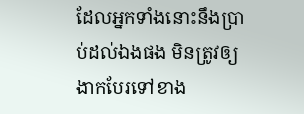ដែលអ្នកទាំងនោះនឹងប្រាប់ដល់ឯងផង មិនត្រូវឲ្យងាកបែរទៅខាង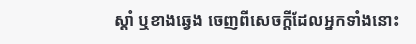ស្តាំ ឬខាងឆ្វេង ចេញពីសេចក្ដីដែលអ្នកទាំងនោះ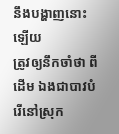នឹងបង្ហាញនោះឡើយ
ត្រូវឲ្យនឹកចាំថា ពីដើម ឯងជាបាវបំរើនៅស្រុក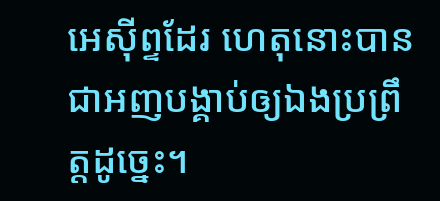អេស៊ីព្ទដែរ ហេតុនោះបានជាអញបង្គាប់ឲ្យឯងប្រព្រឹត្តដូច្នេះ។